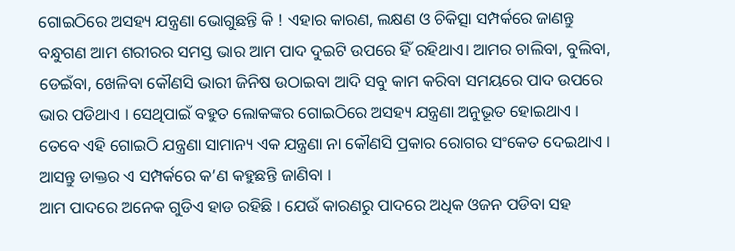ଗୋଇଠିରେ ଅସହ୍ୟ ଯନ୍ତ୍ରଣା ଭୋଗୁଛନ୍ତି କି ! ଏହାର କାରଣ, ଲକ୍ଷଣ ଓ ଚିକିତ୍ସା ସମ୍ପର୍କରେ ଜାଣନ୍ତୁ
ବନ୍ଧୁଗଣ ଆମ ଶରୀରର ସମସ୍ତ ଭାର ଆମ ପାଦ ଦୁଇଟି ଉପରେ ହିଁ ରହିଥାଏ। ଆମର ଚାଲିବା, ବୁଲିବା, ଡେଇଁବା, ଖେଳିବା କୌଣସି ଭାରୀ ଜିନିଷ ଉଠାଇବା ଆଦି ସବୁ କାମ କରିବା ସମୟରେ ପାଦ ଉପରେ ଭାର ପଡିଥାଏ । ସେଥିପାଇଁ ବହୁତ ଲୋକଙ୍କର ଗୋଇଠିରେ ଅସହ୍ୟ ଯନ୍ତ୍ରଣା ଅନୁଭୂତ ହୋଇଥାଏ । ତେବେ ଏହି ଗୋଇଠି ଯନ୍ତ୍ରଣା ସାମାନ୍ୟ ଏକ ଯନ୍ତ୍ରଣା ନା କୌଣସି ପ୍ରକାର ରୋଗର ସଂକେତ ଦେଇଥାଏ । ଆସନ୍ତୁ ଡାକ୍ତର ଏ ସମ୍ପର୍କରେ କ’ଣ କହୁଛନ୍ତି ଜାଣିବା ।
ଆମ ପାଦରେ ଅନେକ ଗୁଡିଏ ହାଡ ରହିଛି । ଯେଉଁ କାରଣରୁ ପାଦରେ ଅଧିକ ଓଜନ ପଡିବା ସହ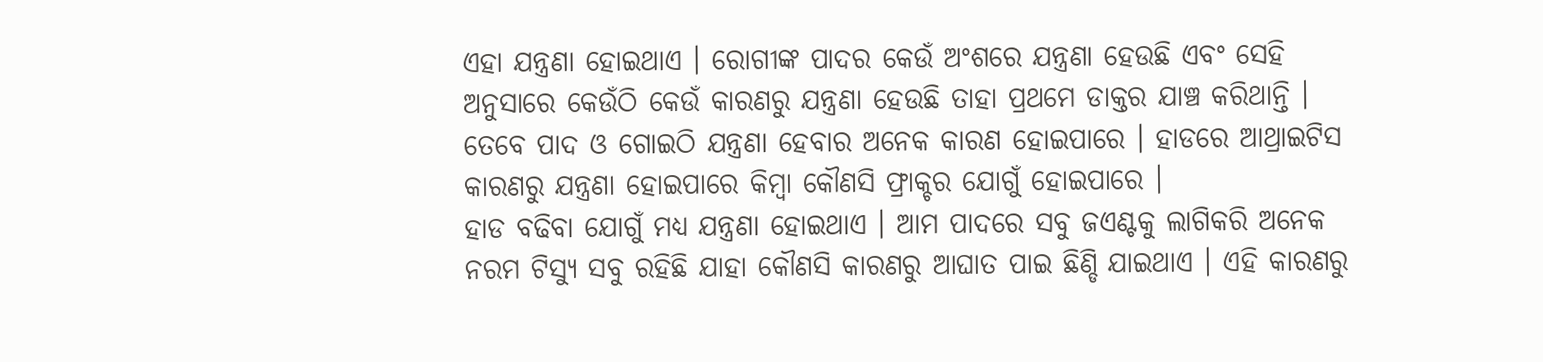ଏହା ଯନ୍ତ୍ରଣା ହୋଇଥାଏ । ରୋଗୀଙ୍କ ପାଦର କେଉଁ ଅଂଶରେ ଯନ୍ତ୍ରଣା ହେଉଛି ଏବଂ ସେହି ଅନୁସାରେ କେଉଁଠି କେଉଁ କାରଣରୁ ଯନ୍ତ୍ରଣା ହେଉଛି ତାହା ପ୍ରଥମେ ଡାକ୍ତର ଯାଞ୍ଚ କରିଥାନ୍ତି । ତେବେ ପାଦ ଓ ଗୋଇଠି ଯନ୍ତ୍ରଣା ହେବାର ଅନେକ କାରଣ ହୋଇପାରେ । ହାଡରେ ଆଥ୍ରାଇଟିସ କାରଣରୁ ଯନ୍ତ୍ରଣା ହୋଇପାରେ କିମ୍ବା କୌଣସି ଫ୍ରାକ୍ଚର ଯୋଗୁଁ ହୋଇପାରେ ।
ହାଡ ବଢିବା ଯୋଗୁଁ ମଧ୍ୟ ଯନ୍ତ୍ରଣା ହୋଇଥାଏ । ଆମ ପାଦରେ ସବୁ ଜଏଣ୍ଟକୁ ଲାଗିକରି ଅନେକ ନରମ ଟିସ୍ୟୁ ସବୁ ରହିଛି ଯାହା କୌଣସି କାରଣରୁ ଆଘାତ ପାଇ ଛିଣ୍ଡି ଯାଇଥାଏ । ଏହି କାରଣରୁ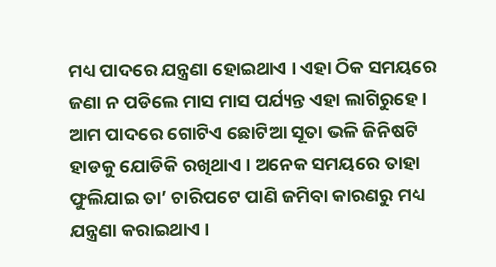ମଧ୍ୟ ପାଦରେ ଯନ୍ତ୍ରଣା ହୋଇଥାଏ । ଏହା ଠିକ ସମୟରେ ଜଣା ନ ପଡିଲେ ମାସ ମାସ ପର୍ଯ୍ୟନ୍ତ ଏହା ଲାଗିରୁହେ । ଆମ ପାଦରେ ଗୋଟିଏ ଛୋଟିଆ ସୂତା ଭଳି ଜିନିଷଟି ହାଡକୁ ଯୋଡିକି ରଖିଥାଏ । ଅନେକ ସମୟରେ ତାହା ଫୁଲିଯାଇ ତା’ ଚାରିପଟେ ପାଣି ଜମିବା କାରଣରୁ ମଧ୍ୟ ଯନ୍ତ୍ରଣା କରାଇଥାଏ ।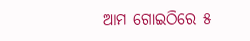ଆମ ଗୋଇଠିରେ ୫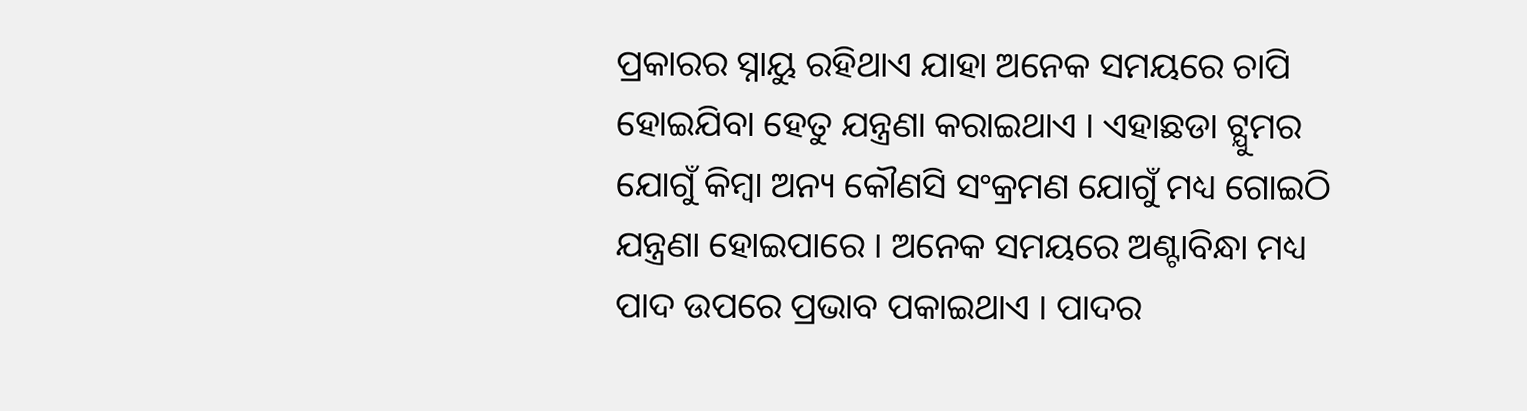ପ୍ରକାରର ସ୍ନାୟୁ ରହିଥାଏ ଯାହା ଅନେକ ସମୟରେ ଚାପି ହୋଇଯିବା ହେତୁ ଯନ୍ତ୍ରଣା କରାଇଥାଏ । ଏହାଛଡା ଟ୍ଯୁମର ଯୋଗୁଁ କିମ୍ବା ଅନ୍ୟ କୌଣସି ସଂକ୍ରମଣ ଯୋଗୁଁ ମଧ୍ୟ ଗୋଇଠି ଯନ୍ତ୍ରଣା ହୋଇପାରେ । ଅନେକ ସମୟରେ ଅଣ୍ଟାବିନ୍ଧା ମଧ୍ୟ ପାଦ ଉପରେ ପ୍ରଭାବ ପକାଇଥାଏ । ପାଦର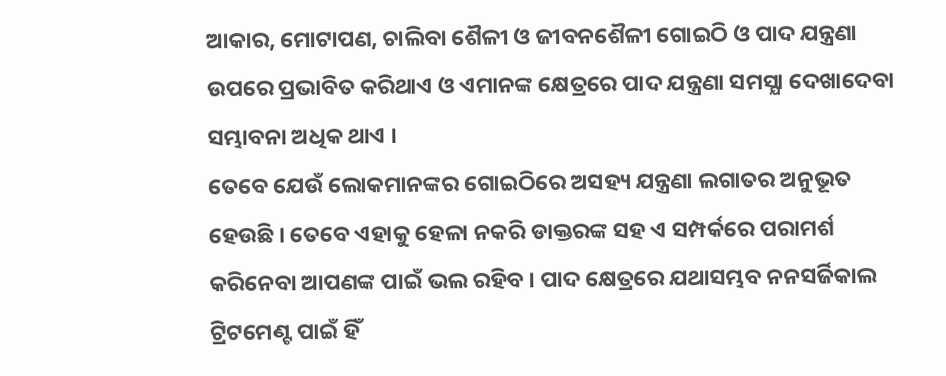ଆକାର, ମୋଟାପଣ, ଚାଲିବା ଶୈଳୀ ଓ ଜୀବନଶୈଳୀ ଗୋଇଠି ଓ ପାଦ ଯନ୍ତ୍ରଣା ଉପରେ ପ୍ରଭାବିତ କରିଥାଏ ଓ ଏମାନଙ୍କ କ୍ଷେତ୍ରରେ ପାଦ ଯନ୍ତ୍ରଣା ସମସ୍ଯା ଦେଖାଦେବା ସମ୍ଭାବନା ଅଧିକ ଥାଏ ।
ତେବେ ଯେଉଁ ଲୋକମାନଙ୍କର ଗୋଇଠିରେ ଅସହ୍ୟ ଯନ୍ତ୍ରଣା ଲଗାତର ଅନୁଭୂତ ହେଉଛି । ତେବେ ଏହାକୁ ହେଳା ନକରି ଡାକ୍ତରଙ୍କ ସହ ଏ ସମ୍ପର୍କରେ ପରାମର୍ଶ କରିନେବା ଆପଣଙ୍କ ପାଇଁ ଭଲ ରହିବ । ପାଦ କ୍ଷେତ୍ରରେ ଯଥାସମ୍ଭବ ନନସର୍ଜିକାଲ ଟ୍ରିଟମେଣ୍ଟ ପାଇଁ ହିଁ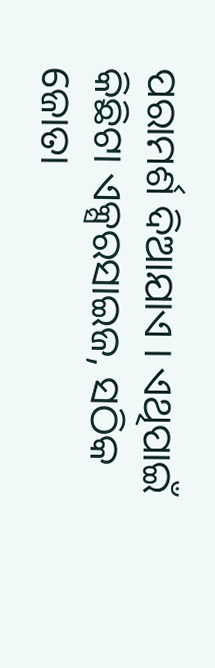ପରାମର୍ଶ ଦିଆଯାଏ । ଏଥିପାଇଁ କିଛିଟା ଏକ୍ସରସାଇଜ, ସଠିକ ଜୋତା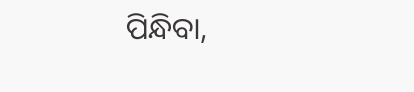ପିନ୍ଧିବା,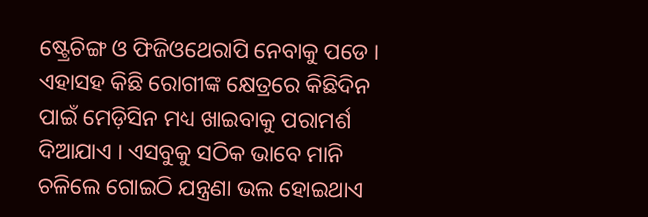ଷ୍ଟ୍ରେଚିଙ୍ଗ ଓ ଫିଜିଓଥେରାପି ନେବାକୁ ପଡେ ।
ଏହାସହ କିଛି ରୋଗୀଙ୍କ କ୍ଷେତ୍ରରେ କିଛିଦିନ ପାଇଁ ମେଡ଼ିସିନ ମଧ୍ୟ ଖାଇବାକୁ ପରାମର୍ଶ ଦିଆଯାଏ । ଏସବୁକୁ ସଠିକ ଭାବେ ମାନି ଚଳିଲେ ଗୋଇଠି ଯନ୍ତ୍ରଣା ଭଲ ହୋଇଥାଏ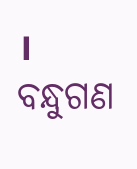। ବନ୍ଧୁଗଣ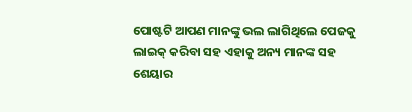ପୋଷ୍ଟଟି ଆପଣ ମାନଙ୍କୁ ଭଲ ଲାଗିଥିଲେ ପେଜକୁ ଲାଇକ୍ କରିବା ସହ ଏହାକୁ ଅନ୍ୟ ମାନଙ୍କ ସହ ଶେୟାର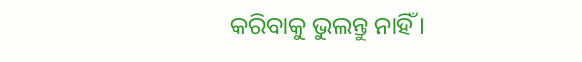କରିବାକୁ ଭୁଲନ୍ତୁ ନାହିଁ ।